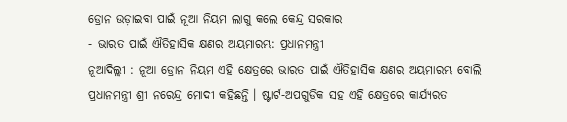ଡ୍ରୋନ ଉଡ଼ାଇବା ପାଇଁ ନୂଆ ନିୟମ ଲାଗୁ କଲେ କେନ୍ଦ୍ର ସରକାର
- ଭାରତ ପାଇଁ ଐତିହାସିକ କ୍ଷଣର ଅୟମାରମ୍ଭ: ପ୍ରଧାନମନ୍ତ୍ରୀ
ନୂଆଦିଲ୍ଲୀ : ନୂଆ ଡ୍ରୋନ ନିୟମ ଏହି କ୍ଷେତ୍ରରେ ଭାରତ ପାଇଁ ଐତିହାସିକ କ୍ଷଣର ଅୟମାରମ୍ଭ ବୋଲି ପ୍ରଧାନମନ୍ତ୍ରୀ ଶ୍ରୀ ନରେନ୍ଦ୍ର ମୋଦୀ କହିଛନ୍ତି । ଷ୍ଟାର୍ଟ-ଅପଗୁଡିକ ସହ ଏହି କ୍ଷେତ୍ରରେ କାର୍ଯ୍ୟରତ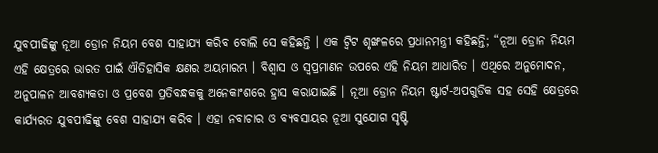ଯୁବପୀଢିଙ୍କୁ ନୂଆ ଡ୍ରୋନ ନିୟମ ବେଶ ସାହାଯ୍ୟ କରିବ ବୋଲି ସେ କହିଛନ୍ତି । ଏକ ଟ୍ୱିଟ ଶୃଙ୍ଖଳରେ ପ୍ରଧାନମନ୍ତ୍ରୀ କହିଛନ୍ତି; “ନୂଆ ଡ୍ରୋନ ନିୟମ ଏହି କ୍ଷେତ୍ରରେ ଭାରତ ପାଇଁ ଐତିହାସିକ କ୍ଷଣର ଅୟମାରମ୍ଭ । ବିଶ୍ୱାସ ଓ ସ୍ୱପ୍ରମାଣନ ଉପରେ ଏହି ନିୟମ ଆଧାରିତ । ଏଥିରେ ଅନୁମୋଦନ, ଅନୁପାଳନ ଆବଶ୍ୟକତା ଓ ପ୍ରବେଶ ପ୍ରତିବନ୍ଧକକୁ ଅନେକାଂଶରେ ହ୍ରାସ କରାଯାଇଛି । ନୂଆ ଡ୍ରୋନ ନିୟମ ଷ୍ଟାର୍ଟ-ଅପଗୁଡିକ ସହ ସେହି କ୍ଷେତ୍ରରେ କାର୍ଯ୍ୟରତ ଯୁବପୀଢିଙ୍କୁ ବେଶ ସାହାଯ୍ୟ କରିବ । ଏହା ନବାଚାର ଓ ବ୍ୟବସାୟର ନୂଆ ସୁଯୋଗ ସୃଷ୍ଟି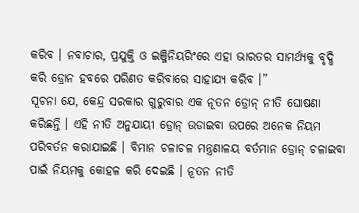କରିବ । ନବାଚାର, ପ୍ରଯୁକ୍ତି ଓ ଇଞ୍ଜିନିୟରିଂରେ ଏହା ଭାରତର ସାମର୍ଥ୍ୟକୁ ବୃଦ୍ଧି କରି ଡ୍ରୋନ ହବରେ ପରିଣତ କରିବାରେ ସାହାଯ୍ୟ କରିବ ।”
ସୂଚନା ଯେ, କେନ୍ଦ୍ର ସରକାର ଗୁରୁବାର ଏକ ନୂତନ ଡ୍ରୋନ୍ ନୀତି ଘୋଷଣା କରିଛନ୍ତି । ଏହି ନୀତି ଅନୁଯାୟୀ ଡ୍ରୋନ୍ ଉଡାଇବା ଉପରେ ଅନେକ ନିୟମ ପରିବର୍ତନ କରାଯାଇଛି । ବିମାନ ଚଳାଚଳ ମନ୍ତ୍ରଣାଳୟ ବର୍ତମାନ ଡ୍ରୋନ୍ ଚଳାଇବା ପାଇଁ ନିୟମକୁ କୋହଳ କରି ଦେଇଛି । ନୂତନ ନୀତି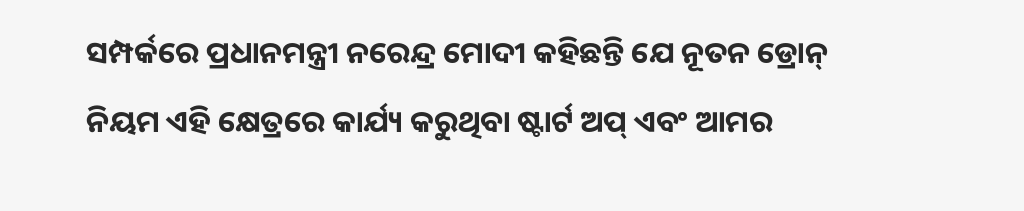ସମ୍ପର୍କରେ ପ୍ରଧାନମନ୍ତ୍ରୀ ନରେନ୍ଦ୍ର ମୋଦୀ କହିଛନ୍ତି ଯେ ନୂତନ ଡ୍ରୋନ୍ ନିୟମ ଏହି କ୍ଷେତ୍ରରେ କାର୍ଯ୍ୟ କରୁଥିବା ଷ୍ଟାର୍ଟ ଅପ୍ ଏବଂ ଆମର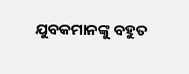ଯୁବକମାନଙ୍କୁ ବହୁତ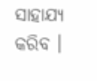ସାହାଯ୍ୟ କରିବ ।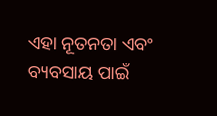ଏହା ନୂତନତା ଏବଂ ବ୍ୟବସାୟ ପାଇଁ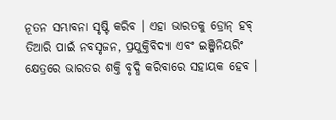ନୂତନ ସମ୍ଭାବନା ସୃଷ୍ଟି କରିବ । ଏହା ଭାରତକୁ ଡ୍ରୋନ୍ ହବ୍ ତିଆରି ପାଇଁ ନବସୃଜନ, ପ୍ରଯୁକ୍ତିବିଦ୍ୟା ଏବଂ ଇଞ୍ଜିନିୟରିଂ କ୍ଷେତ୍ରରେ ଭାରତର ଶକ୍ତି ବୃଦ୍ଧି କରିବାରେ ସହାୟକ ହେବ ।